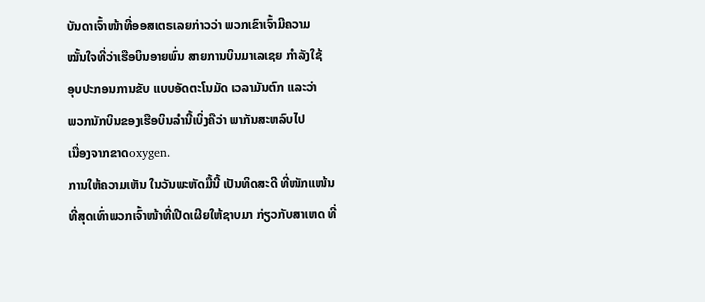ບັນດາເຈົ້າໜ້າທີ່ອອສເຕຣເລຍກ່າວວ່າ ພວກເຂົາເຈົ້າມີຄວາມ
ໝັ້ນໃຈທີ່ວ່າເຮືອບິນອາຍພົ່ນ ສາຍການບິນມາເລເຊຍ ກຳລັງໃຊ້
ອຸບປະກອນການຂັບ ແບບອັດຕະໂນມັດ ເວລາມັນຕົກ ແລະວ່າ
ພວກນັກບິນຂອງເຮືອບິນລຳນີ້ເບິ່ງຄືວ່າ ພາກັນສະຫລົບໄປ
ເນື່ອງຈາກຂາດoxygen.
ການໃຫ້ຄວາມເຫັນ ໃນວັນພະຫັດມື້ນີ້ ເປັນທິດສະດີ ທີ່ໜັກແໜ້ນ
ທີ່ສຸດເທົ່າພວກເຈົ້າໜ້າທີ່ເປີດເຜີຍໃຫ້ຊາບມາ ກ່ຽວກັບສາເຫດ ທີ່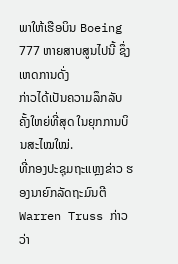ພາໃຫ້ເຮືອບິນ Boeing 777 ຫາຍສາບສູນໄປນີ້ ຊຶ່ງເຫດການດັ່ງ
ກ່າວໄດ້ເປັນຄວາມລຶກລັບຄັ້ງໃຫຍ່ທີ່ສຸດ ໃນຍຸກການບິນສະໄໝໃໝ່.
ທີ່ກອງປະຊຸມຖະແຫຼງຂ່າວ ຮອງນາຍົກລັດຖະມົນຕີ Warren Truss ກ່າວວ່າ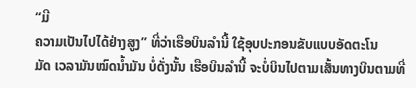“ມີ
ຄວາມເປັນໄປໄດ້ຢ່າງສູງ” ທີ່ວ່າເຮືອບິນລຳນີ້ ໃຊ້ອຸບປະກອນຂັບແບບອັດຕະໂນ
ມັດ ເວລາມັນໝົດນ້ຳມັນ ບໍ່ດັ່ງນັ້ນ ເຮືອບິນລຳນີ້ ຈະບໍ່ບິນໄປຕາມເສັ້ນທາງບິນຕາມທີ່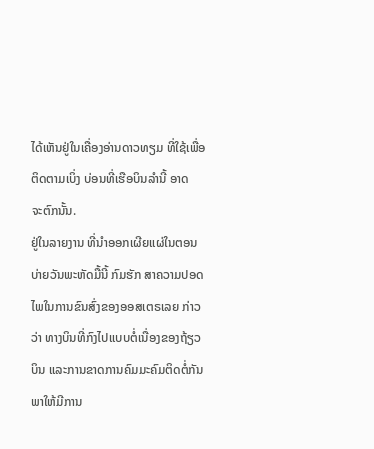ໄດ້ເຫັນຢູ່ໃນເຄື່ອງອ່ານດາວທຽມ ທີ່ໃຊ້ເພື່ອຕິດຕາມເບິ່ງ ບ່ອນທີ່ເຮືອບິນລຳນີ້ ອາດ
ຈະຕົກນັ້ນ.
ຢູ່ໃນລາຍງານ ທີ່ນຳອອກເຜີຍແຜ່ໃນຕອນບ່າຍວັນພະຫັດມື້ນີ້ ກົມຮັກ ສາຄວາມປອດ
ໄພໃນການຂົນສົ່ງຂອງອອສເຕຣເລຍ ກ່າວວ່າ ທາງບິນທີ່ກົງໄປແບບຕໍ່ເນື່ອງຂອງຖ້ຽວ
ບິນ ແລະການຂາດການຄົມມະຄົມຕິດຕໍ່ກັນພາໃຫ້ມີການ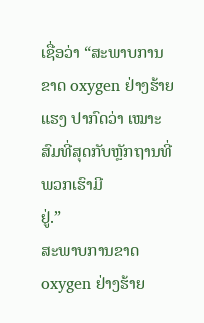ເຊື່ອວ່າ “ສະພາບການຂາດ oxygen ຢ່າງຮ້າຍແຮງ ປາກົດວ່າ ເໝາະສົມທີ່ສຸດກັບຫຼັກຖານທີ່ພວກເຮົາມີ
ຢູ່.”
ສະພາບການຂາດ oxygen ຢ່າງຮ້າຍ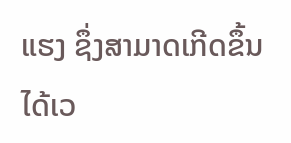ແຮງ ຊຶ່ງສາມາດເກີດຂຶ້ນໄດ້ເວ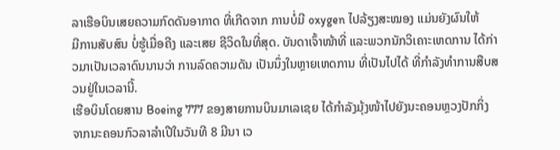ລາເຮືອບິນເສຍຄວາມກົດດັນອາກາດ ທີ່ເກີດຈາກ ການບໍ່ມີ oxygen ໄປລ້ຽງສະໝອງ ແມ່ນຍັງຜົນໃຫ້
ມີການສັບສົນ ບໍ່ຮູ້ເມື່ອຄີງ ແລະເສຍ ຊີວິດໃນທີ່ສຸດ. ບັນດາເຈົ້າໜ້າທີ່ ແລະພວກນັກວິເຄາະເຫດການ ໄດ້ກ່າວມາເປັນເວລາດົນນານວ່າ ການລົດຄວາມດັນ ເປັນນຶ່ງໃນຫຼາຍເຫດການ ທີ່ເປັນໄປໄດ້ ທີ່ກຳລັງທຳການສືບສວນຢູ່ໃນເວລານີ້.
ເຮືອບິນໂດຍສານ Boeing 777 ຂອງສາຍການບິນມາເລເຊຍ ໄດ້ກຳລັງມຸ້ງໜ້າໄປຍັງນະຄອນຫຼວງປັກກິ່ງ ຈາກນະຄອນກົວລາລຳເປີໃນວັນທີ 8 ມີນາ ເວ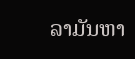ລາມັນຫາ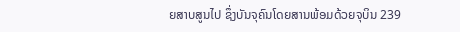ຍສາບສູນໄປ ຊຶ່ງບັນຈຸຄົນໂດຍສານພ້ອມດ້ວຍຈຸບິນ 239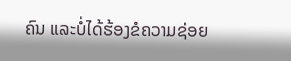ຄົນ ແລະບໍ່ໄດ້ຮ້ອງຂໍຄວາມຊ່ອຍ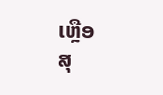ເຫຼືອ
ສຸ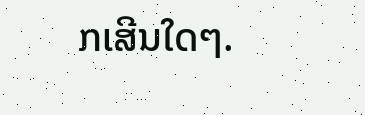ກເສີນໃດໆ.